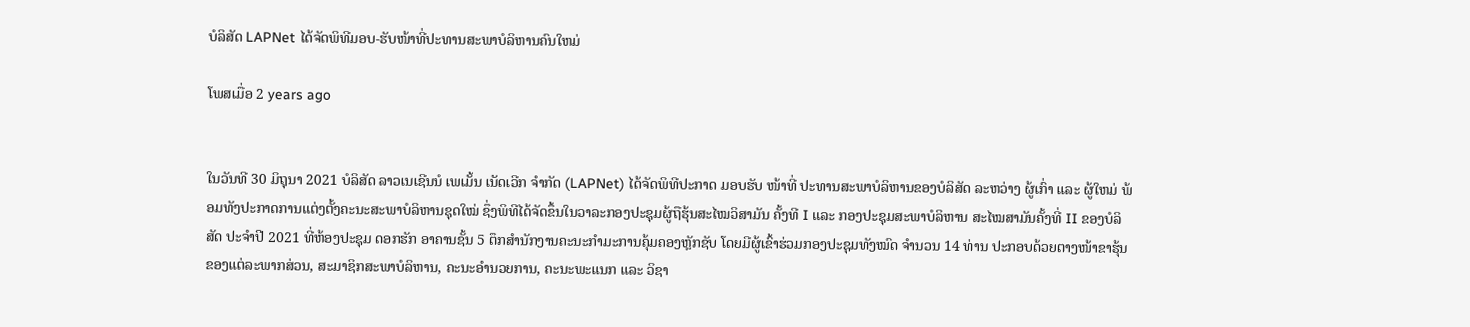ບໍລິສັດ LAPNet ໄດ້ຈັດພິທີມອບ-ຮັບໜ້າທີ່ປະທານສະພາບໍລິຫານຄົນໃຫມ່

ໂພສເມື່ອ 2 years ago


ໃນວັນທີ 30 ມິຖຸນາ 2021 ບໍລິສັດ ລາວເນເຊີນນໍ ເພເມັ້ນ ເນັດເວີກ ຈຳກັດ (LAPNet) ໄດ້ຈັດພິທີປະກາດ ມອບຮັບ ໜ້າທີ່ ປະທານສະພາບໍລິຫານຂອງບໍລິສັດ ລະຫວ່າງ ຜູ້ເກົ່າ ແລະ ຜູ້ໃຫມ່ ພ້ອມທັງປະກາດການແຕ່ງຕັ້ງຄະນະສະພາບໍລິຫານຊຸດໃໝ່ ຊຶ່ງພິທີໄດ້ຈັດຂຶ້ນໃນວາລະກອງປະຊຸມຜູ້ຖືຮຸ້ນສະໄໝວິສາມັນ ຄັ້ງທີ I ແລະ ກອງປະຊຸມສະພາບໍລິຫານ ສະໄໝສາມັນຄັ້ງທີ່ II ຂອງບໍລິສັດ ປະຈຳປີ 2021 ທີ່ຫ້ອງປະຊຸມ ດອກຮັກ ອາຄານຊັ້ນ 5 ຕຶກສໍານັກງານຄະນະກໍາມະການຄຸ້ມຄອງຫຼັກຊັບ ໂດຍມີຜູ້ເຂົ້າຮ່ວມກອງປະຊຸມທັງໝົດ ຈຳນວນ 14 ທ່ານ ປະກອບດ້ວຍຕາງໜ້າຂາຮຸ້ນຂອງແຕ່ລະພາກສ່ວນ, ສະມາຊິກສະພາບໍລິຫານ, ຄະນະອຳນວຍການ, ຄະນະພະແນກ ແລະ ວິຊາ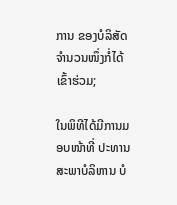ການ ຂອງບໍລິສັດຈຳນວນໜຶ່ງກໍ່ໄດ້ເຂົ້າຮ່ວມ;

ໃນພິທີໄດ້ມີການມອບໜ້າທີ່ ປະທານສະພາບໍລິຫານ ບໍ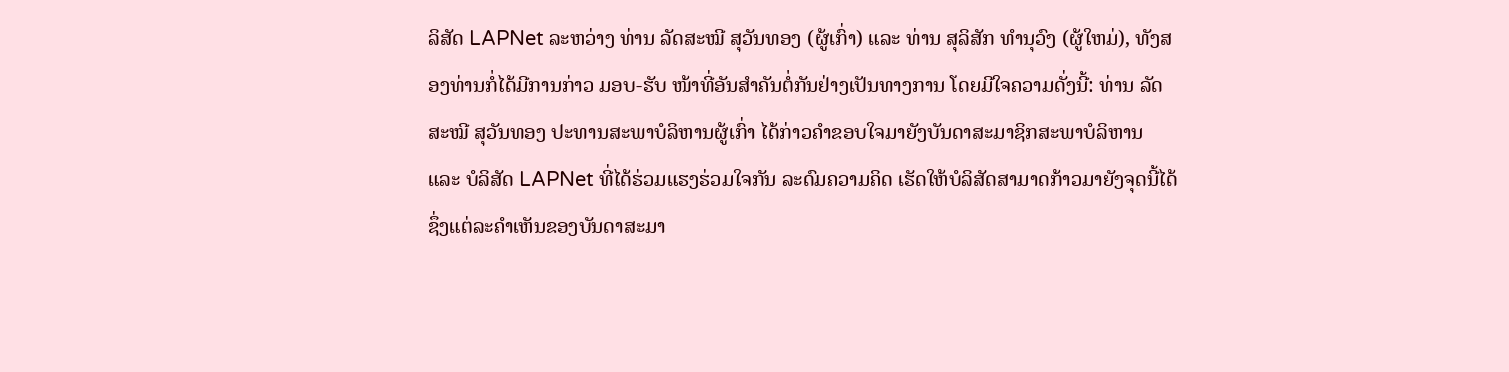ລິສັດ LAPNet ລະຫວ່າງ ທ່ານ ລັດສະໝີ ສຸວັນທອງ (ຜູ້ເກົ່າ) ແລະ ທ່ານ ສຸລິສັກ ທຳນຸວົງ (ຜູ້ໃຫມ່), ທັງສອງທ່ານກໍ່ໄດ້ມີການກ່າວ ມອບ-ຮັບ ໜ້າທີ່ອັນສຳຄັນຕໍ່ກັນຢ່າງເປັນທາງການ ໂດຍມີໃຈຄວາມດັ່ງນີ້: ທ່ານ ລັດສະໝີ ສຸວັນທອງ ປະທານສະພາບໍລິຫານຜູ້ເກົ່າ ໄດ້ກ່າວຄຳຂອບໃຈມາຍັງບັນດາສະມາຊິກສະພາບໍລິຫານ ແລະ ບໍລິສັດ LAPNet ທີ່ໄດ້ຮ່ວມແຮງຮ່ວມໃຈກັນ ລະດົມຄວາມຄິດ ເຮັດໃຫ້ບໍລິສັດສາມາດກ້າວມາຍັງຈຸດນີ້ໄດ້ ຊຶ່ງແຕ່ລະຄຳເຫັນຂອງບັນດາສະມາ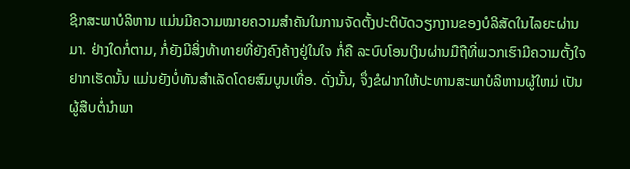ຊິກສະພາບໍລິຫານ ແມ່ນມີຄວາມໝາຍຄວາມສຳຄັນໃນການຈັດຕັ້ງປະຕິບັດວຽກງານຂອງບໍລິສັດໃນໄລຍະຜ່ານມາ. ຢ່າງໃດກໍ່ຕາມ, ກໍ່ຍັງມີສິ່ງທ້າທາຍທີ່ຍັງຄົງຄ້າງຢູ່ໃນໃຈ ກໍ່ຄື ລະບົບໂອນເງິນຜ່ານມືຖືທີ່ພວກເຮົາມີຄວາມຕັ້ງໃຈຢາກເຮັດນັ້ນ ແມ່ນຍັງບໍ່ທັນສຳເລັດໂດຍສົມບູນເທື່ອ. ດັ່ງນັ້ນ, ຈຶ່ງຂໍຝາກໃຫ້ປະທານສະພາບໍລິຫານຜູ້ໃຫມ່ ເປັນຜູ້ສືບຕໍ່ນຳພາ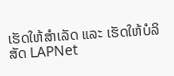ເຮັດໃຫ້ສຳເລັດ ແລະ ເຮັດໃຫ້ບໍລິສັດ LAPNet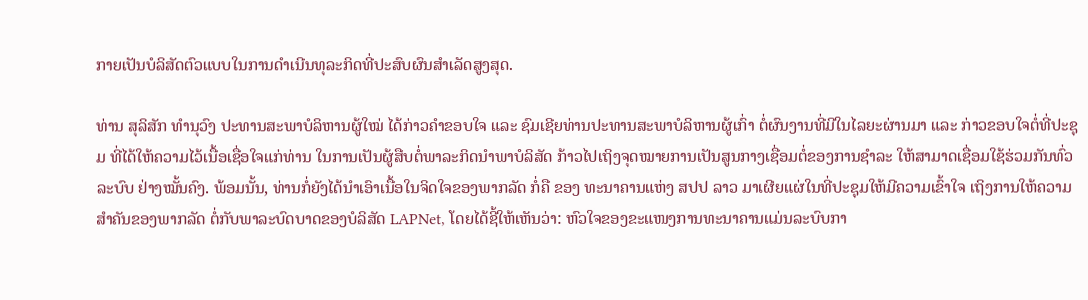ກາຍເປັນບໍລິສັດຕົວແບບໃນການດຳເນີນທຸລະກິດທີ່ປະສົບຜົນສຳເລັດສູງສຸດ.

ທ່ານ ສຸລິສັກ ທຳນຸວົງ ປະທານສະພາບໍລິຫານຜູ້ໃໝ່ ໄດ້ກ່າວຄຳຂອບໃຈ ແລະ ຊົມເຊີຍທ່ານປະທານສະພາບໍລິຫານຜູ້ເກົ່າ ຕໍ່ຜົນງານທີ່ມີໃນໄລຍະຜ່ານມາ ແລະ ກ່າວຂອບໃຈຕໍ່ທີ່ປະຊຸມ ທີ່ໄດ້ໃຫ້ຄວາມໄວ້ເນື້ອເຊື່ອໃຈແກ່ທ່ານ ໃນການເປັນຜູ້ສືບຕໍ່ພາລະກິດນຳພາບໍລິສັດ ກ້າວໄປເຖິງຈຸດໝາຍການເປັນສູນກາງເຊື່ອມຕໍ່ຂອງການຊຳລະ ໃຫ້ສາມາດເຊື່ອມໃຊ້ຮ່ວມກັນທົ່ວລະບົບ ຢ່າງໝັ້ນຄົງ. ພ້ອມນັ້ນ, ທ່ານກໍ່ຍັງໄດ້ນໍາເອົາເນື້ອໃນຈິດໃຈຂອງພາກລັດ ກໍ່ຄື ຂອງ ທະນາຄານແຫ່ງ ສປປ ລາວ ມາເຜີຍແຜ່ໃນທີ່ປະຊຸມໃຫ້ມີຄວາມເຂົ້າໃຈ ເຖິງການໃຫ້ຄວາມສຳຄັນຂອງພາກລັດ ຕໍ່ກັບພາລະບົດບາດຂອງບໍລິສັດ LAPNet, ໂດຍໄດ້ຊີ້ໃຫ້ເຫັນວ່າ: ຫົວໃຈຂອງຂະແໜງການທະນາຄານແມ່ນລະບົບກາ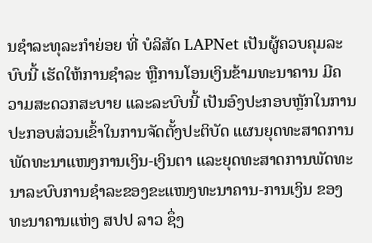ນຊຳລະທຸລະກຳຍ່ອຍ ທີ່ ບໍລິສັດ LAPNet ເປັນຜູ້ຄວບຄຸມລະບົບນີ້ ເຮັດໃຫ້ການຊຳລະ ຫຼືການໂອນເງິນຂ້າມທະນາຄານ ມີຄວາມສະດວກສະບາຍ ແລະລະບົບນີ້ ເປັນອົງປະກອບຫຼັກໃນການປະກອບສ່ວນເຂົ້າໃນການຈັດຕັ້ງປະຕິບັດ ແຜນຍຸດທະສາດການພັດທະນາແໜງການເງິນ-ເງິນຕາ ແລະຍຸດທະສາດການພັດທະນາລະບົບການຊຳລະຂອງຂະແໜງທະນາຄານ-ການເງິນ ຂອງ ທະນາຄານແຫ່ງ ສປປ ລາວ ຊຶ່ງ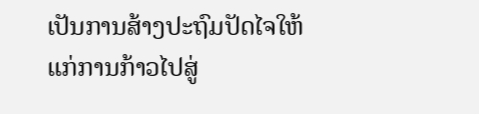ເປັນການສ້າງປະຖົມປັດໄຈໃຫ້ແກ່ການກ້າວໄປສູ່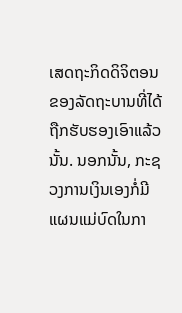ເສດຖະກິດດິຈິຕອນ ຂອງລັດຖະບານທີ່ໄດ້ຖືກຮັບຮອງເອົາແລ້ວນັ້ນ. ນອກນັ້ນ, ກະຊວງການເງິນເອງກໍ່ມີແຜນແມ່ບົດໃນກາ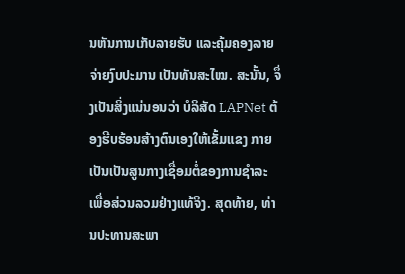ນຫັນການເກັບລາຍຮັບ ແລະຄຸ້ມຄອງລາຍຈ່າຍງົບປະມານ ເປັນທັນສະໄໝ. ສະນັ້ນ, ຈຶ່ງເປັນສິ່ງແນ່ນອນວ່າ ບໍລິສັດ LAPNet ຕ້ອງຮີບຮ້ອນສ້າງຕົນເອງໃຫ້ເຂັ້ມແຂງ ກາຍເປັນເປັນສູນກາງເຊື່ອມຕໍ່ຂອງການຊຳລະ ເພື່ອສ່ວນລວມຢ່າງແທ້ຈິງ. ສຸດທ້າຍ, ທ່ານປະທານສະພາ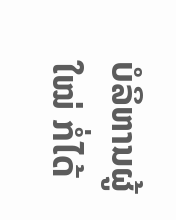ບໍລິຫານຜູ້ໃໝ່ ກໍ່ໄດ້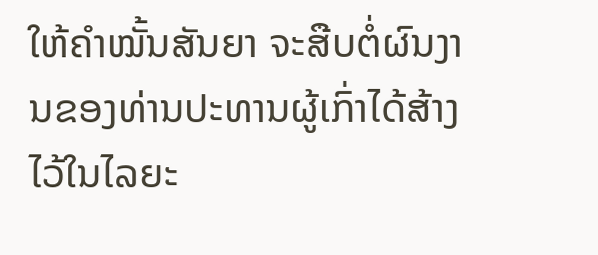ໃຫ້ຄຳໝັ້ນສັນຍາ ຈະສືບຕໍ່ຜົນງານຂອງທ່ານປະທານຜູ້ເກົ່າໄດ້ສ້າງໄວ້ໃນໄລຍະ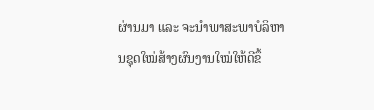ຜ່ານມາ ແລະ ຈະນຳພາສະພາບໍລິຫານຊຸດໃໝ່ສ້າງຜົນງານໃໝ່ໃຫ້ດີຂຶ້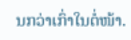ນກວ່າເກົ່າໃນຕໍ່ໜ້າ.